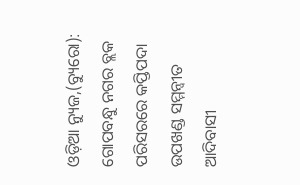ଓଡ଼ିଆ ନ୍ୟୁଜ,(ବ୍ୟୁରୋ): ଗୋପବନ୍ଧୁ ନଗର ବ୍ଲକ ପରିସରରେ କପ୍ତିପଦା ଉପଖଣ୍ଡ ସମ୍ମନ୍ବୀତ ଆଦିବାସୀ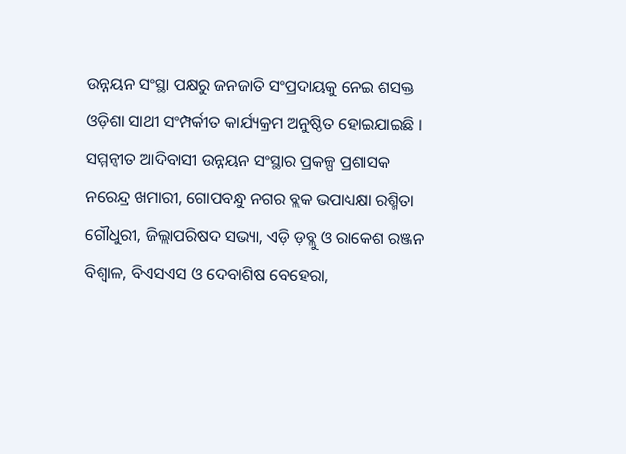ଉନ୍ନୟନ ସଂସ୍ଥା ପକ୍ଷରୁ ଜନଜାତି ସଂପ୍ରଦାୟକୁ ନେଇ ଶସକ୍ତ ଓଡ଼ିଶା ସାଥୀ ସଂମ୍ପର୍କୀତ କାର୍ଯ୍ୟକ୍ରମ ଅନୁଷ୍ଠିତ ହୋଇଯାଇଛି । ସମ୍ମନ୍ବୀତ ଆଦିବାସୀ ଉନ୍ନୟନ ସଂସ୍ଥାର ପ୍ରକଳ୍ପ ପ୍ରଶାସକ ନରେନ୍ଦ୍ର ଖମାରୀ, ଗୋପବନ୍ଧୁ ନଗର ବ୍ଲକ ଭପାଧ୍ୟକ୍ଷା ରଶ୍ମିତା ଗୌଧୁରୀ, ଜିଲ୍ଲାପରିଷଦ ସଭ୍ୟା, ଏଡ଼ି ଡ଼ବ୍ଲୁ ଓ ରାକେଶ ରଞ୍ଜନ ବିଶ୍ୱାଳ, ବିଏସଏସ ଓ ଦେବାଶିଷ ବେହେରା,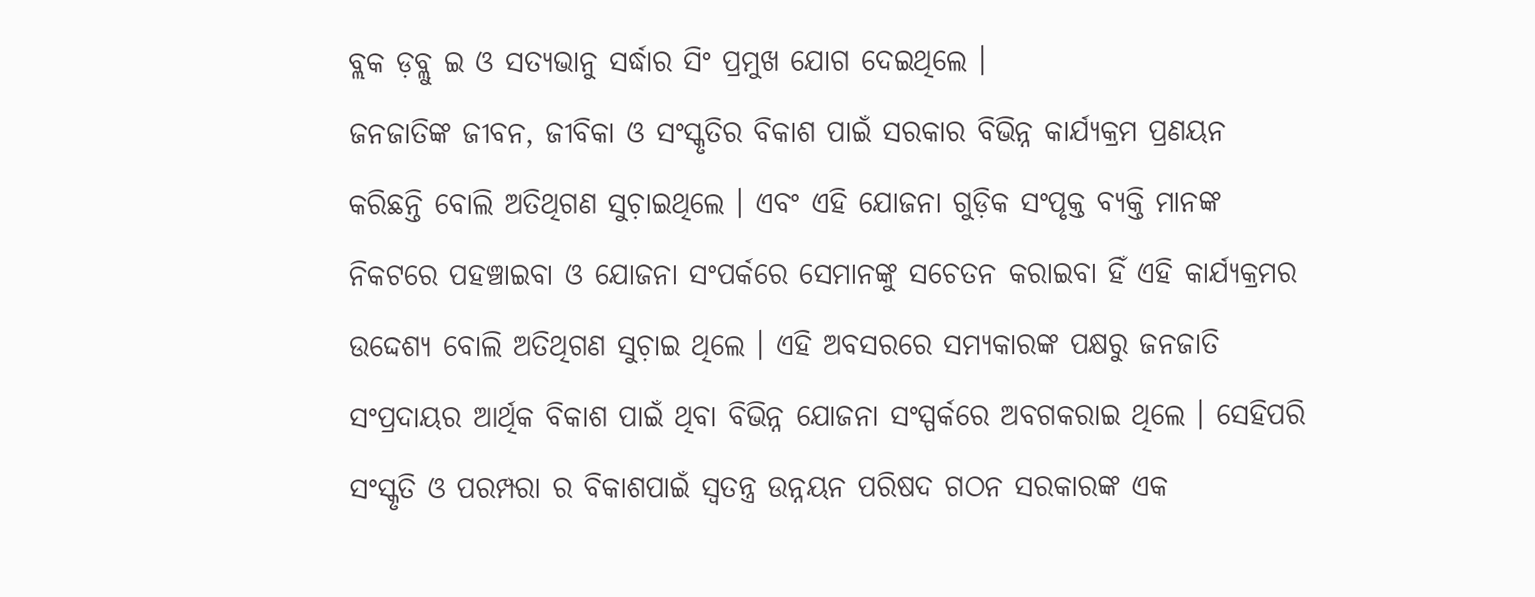ବ୍ଲକ ଡ଼ବ୍ଲୁ ଇ ଓ ସତ୍ୟଭାନୁ ସର୍ଦ୍ଧାର ସିଂ ପ୍ରମୁଖ ଯୋଗ ଦେଇଥିଲେ ।
ଜନଜାତିଙ୍କ ଜୀବନ, ଜୀବିକା ଓ ସଂସ୍କୃତିର ବିକାଶ ପାଇଁ ସରକାର ବିଭିନ୍ନ କାର୍ଯ୍ୟକ୍ରମ ପ୍ରଣୟନ କରିଛନ୍ତି ବୋଲି ଅତିଥିଗଣ ସୁଚ଼ାଇଥିଲେ । ଏବଂ ଏହି ଯୋଜନା ଗୁଡ଼ିକ ସଂପୃକ୍ତ ବ୍ୟକ୍ତି ମାନଙ୍କ ନିକଟରେ ପହଞ୍ଚାଇବା ଓ ଯୋଜନା ସଂପର୍କରେ ସେମାନଙ୍କୁ ସଚେତନ କରାଇବା ହିଁ ଏହି କାର୍ଯ୍ୟକ୍ରମର ଉଦ୍ଦେଶ୍ୟ ବୋଲି ଅତିଥିଗଣ ସୁଚ଼ାଇ ଥିଲେ । ଏହି ଅବସରରେ ସମ୍ୟକାରଙ୍କ ପକ୍ଷରୁ ଜନଜାତି ସଂପ୍ରଦାୟର ଆର୍ଥିକ ବିକାଶ ପାଇଁ ଥିବା ବିଭିନ୍ନ ଯୋଜନା ସଂସ୍ପର୍କରେ ଅବଗକରାଇ ଥିଲେ । ସେହିପରି ସଂସ୍କୃତି ଓ ପରମ୍ପରା ର ବିକାଶପାଇଁ ସ୍ୱତନ୍ତ୍ର ଉନ୍ନୟନ ପରିଷଦ ଗଠନ ସରକାରଙ୍କ ଏକ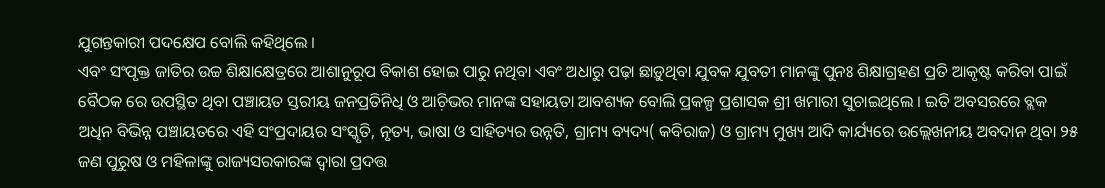ଯୁଗନ୍ତକାରୀ ପଦକ୍ଷେପ ବୋଲି କହିଥିଲେ ।
ଏବଂ ସଂପୃକ୍ତ ଜାତିର ଉଚ୍ଚ ଶିକ୍ଷାକ୍ଷେତ୍ରରେ ଆଶାନୁରୂପ ବିକାଶ ହୋଇ ପାରୁ ନଥିବା ଏବଂ ଅଧାରୁ ପଢ଼ା ଛାଡ଼ୁଥିବା ଯୁବକ ଯୁବତୀ ମାନଙ୍କୁ ପୁନଃ ଶିକ୍ଷାଗ୍ରହଣ ପ୍ରତି ଆକୃଷ୍ଟ କରିବା ପାଇଁ ବୈଠକ ରେ ଉପସ୍ଥିତ ଥିବା ପଞ୍ଚାୟତ ସ୍ତରୀୟ ଜନପ୍ରତିନିଧି ଓ ଆଚ଼ିଭର ମାନଙ୍କ ସହାୟତା ଆବଶ୍ୟକ ବୋଲି ପ୍ରକଳ୍ପ ପ୍ରଶାସକ ଶ୍ରୀ ଖମାରୀ ସୁଚାଇଥିଲେ । ଇତି ଅବସରରେ ବ୍ଲକ ଅଧିନ ବିଭିନ୍ନ ପଞ୍ଚାୟତରେ ଏହି ସଂପ୍ରଦାୟର ସଂସ୍କୃତି, ନୃତ୍ୟ, ଭାଷା ଓ ସାହିତ୍ୟର ଉନ୍ନତି, ଗ୍ରାମ୍ୟ ବ୍ୟଦ୍ୟ( କବିରାଜ) ଓ ଗ୍ରାମ୍ୟ ମୁଖ୍ୟ ଆଦି କାର୍ଯ୍ୟରେ ଉଲ୍ଲେଖନୀୟ ଅବଦାନ ଥିବା ୨୫ ଜଣ ପୁରୁଷ ଓ ମହିଳାଙ୍କୁ ରାଜ୍ୟସରକାରଙ୍କ ଦ୍ୱାରା ପ୍ରଦତ୍ତ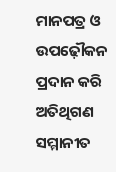ମାନପତ୍ର ଓ ଉପଢ଼ୌକନ ପ୍ରଦାନ କରି ଅତିଥିଗଣ ସମ୍ମାନୀତ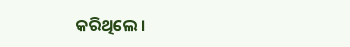କରିଥିଲେ ।